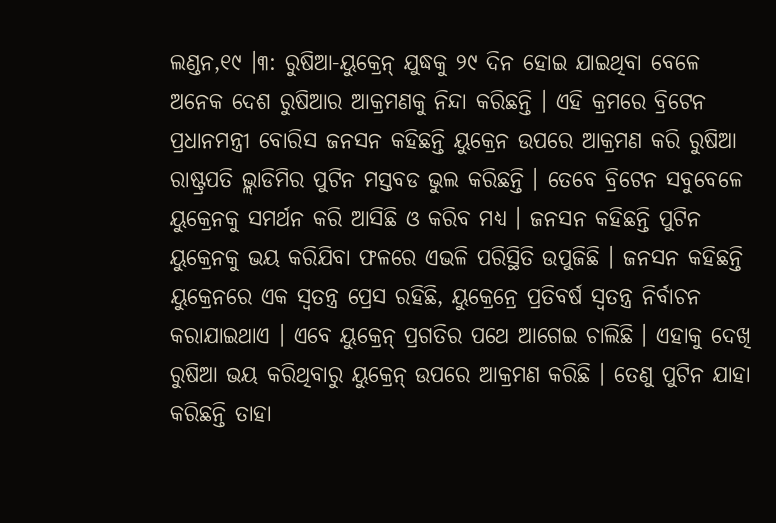ଲଣ୍ଡନ,୧୯ ।୩: ରୁଷିଆ-ୟୁକ୍ରେନ୍ ଯୁଦ୍ଧକୁ ୨୯ ଦିନ ହୋଇ ଯାଇଥିବା ବେଳେ ଅନେକ ଦେଶ ରୁଷିଆର ଆକ୍ରମଣକୁ ନିନ୍ଦା କରିଛନ୍ତି । ଏହି କ୍ରମରେ ବ୍ରିଟେନ ପ୍ରଧାନମନ୍ତ୍ରୀ ବୋରିସ ଜନସନ କହିଛନ୍ତି ୟୁକ୍ରେନ ଉପରେ ଆକ୍ରମଣ କରି ରୁଷିଆ ରାଷ୍ଟ୍ରପତି ଭ୍ଲାଡିମିର ପୁଟିନ ମସ୍ତବଡ ଭୁଲ କରିଛନ୍ତି । ତେବେ ବ୍ରିଟେନ ସବୁବେଳେ ୟୁକ୍ରେନକୁ ସମର୍ଥନ କରି ଆସିଛି ଓ କରିବ ମଧ୍ୟ । ଜନସନ କହିଛନ୍ତି ପୁଟିନ ୟୁକ୍ରେନକୁ ଭୟ କରିଯିବା ଫଳରେ ଏଭଳି ପରିସ୍ଥିତି ଉପୁଜିଛି । ଜନସନ କହିଛନ୍ତି ୟୁକ୍ରେନରେ ଏକ ସ୍ୱତନ୍ତ୍ର ପ୍ରେସ ରହିଛି, ୟୁକ୍ରେନ୍ରେ ପ୍ରତିବର୍ଷ ସ୍ୱତନ୍ତ୍ର ନିର୍ବାଚନ କରାଯାଇଥାଏ । ଏବେ ୟୁକ୍ରେନ୍ ପ୍ରଗତିର ପଥେ ଆଗେଇ ଚାଲିଛି । ଏହାକୁ ଦେଖି ରୁଷିଆ ଭୟ କରିଥିବାରୁ ୟୁକ୍ରେନ୍ ଉପରେ ଆକ୍ରମଣ କରିଛି । ତେଣୁ ପୁଟିନ ଯାହା କରିଛନ୍ତି ତାହା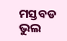ମସ୍ତବଡ ଭୁଲ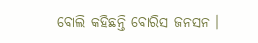ବୋଲି କହିଛନ୍ତି ବୋରିସ ଜନସନ ।